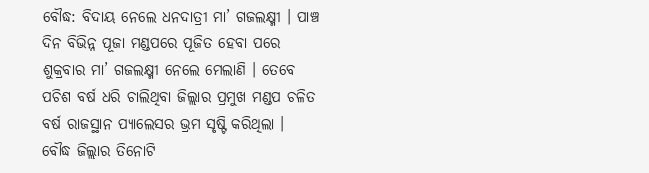ବୌଦ୍ଧ: ବିଦାୟ ନେଲେ ଧନଦାତ୍ରୀ ମା’ ଗଜଲକ୍ଷ୍ମୀ । ପାଞ୍ଚ ଦିନ ବିଭିନ୍ନ ପୂଜା ମଣ୍ଡପରେ ପୂଜିତ ହେବା ପରେ ଶୁକ୍ରବାର ମା’ ଗଜଲକ୍ଷ୍ମୀ ନେଲେ ମେଲାଣି । ତେବେ ପଚିଶ ବର୍ଷ ଧରି ଚାଲିଥିବା ଜିଲ୍ଲାର ପ୍ରମୁଖ ମଣ୍ଡପ ଚଳିତ ବର୍ଷ ରାଜସ୍ଥାନ ପ୍ୟାଲେସର ଭ୍ରମ ସୃଷ୍ଟି କରିଥିଲା ।
ବୌଦ୍ଧ ଜିଲ୍ଲାର ତିନୋଟି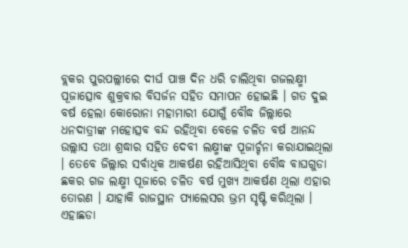ବ୍ଲକର ପୁରପଲ୍ଲୀରେ ଦୀର୍ଘ ପାଞ୍ଚ ଦିନ ଧରି ଚାଲିଥିବା ଗଜଲକ୍ଷ୍ମୀ ପୂଜାତ୍ସୋବ ଶୁକ୍ରବାର ବିସର୍ଜନ ସହିତ ସମାପନ ହୋଇଛି । ଗତ ଦୁଇ ବର୍ଷ ହେଲା କୋରୋନା ମହାମାରୀ ଯୋଗୁଁ ବୌଦ୍ଧ ଜିଲ୍ଲାରେ ଧନଦାତ୍ରୀଙ୍କ ମହୋତ୍ସବ ବନ୍ଦ ରହିଥିବା ବେଳେ ଚଳିତ ବର୍ଷ ଆନନ୍ଦ ଉଲ୍ଲାସ ତଥା ଶ୍ରଦ୍ଧାର ସହିତ ଦେବୀ ଲକ୍ଷ୍ମୀଙ୍କ ପୂଜାର୍ଚ୍ଚନା କରାଯାଇଥିଲା । ତେବେ ଜିଲ୍ଲାର ସର୍ବାଧିକ ଆକର୍ଷଣ ରହିଆସିଥିବା ବୌଦ୍ଧ ବାଘଗୁଡା ଛକର ଗଜ ଲକ୍ଷ୍ମୀ ପୂଜାରେ ଚଳିତ ବର୍ଷ ମୁଖ୍ୟ ଆକର୍ଷଣ ଥିଲା ଏହାର ତୋରଣ । ଯାହାକି ରାଜସ୍ଥାନ ପ୍ୟାଲେସର ଭ୍ରମ ସୃଷ୍ଟି କରିଥିଲା । ଏହାଛଡା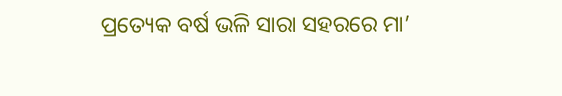ପ୍ରତ୍ୟେକ ବର୍ଷ ଭଳି ସାରା ସହରରେ ମା’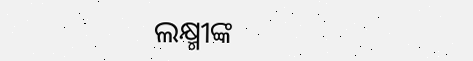ଲକ୍ଷ୍ମୀଙ୍କ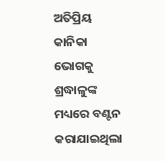ଅତିପ୍ରିୟ କାନିକା ଭୋଗକୁ ଶ୍ରଦ୍ଧାଳୁଙ୍କ ମଧ୍ୟରେ ବଣ୍ଟନ କରାଯାଇଥିଲା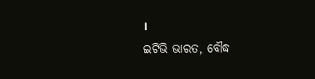।
ଇଟିଭି ଭାରତ, ବୌଦ୍ଧ